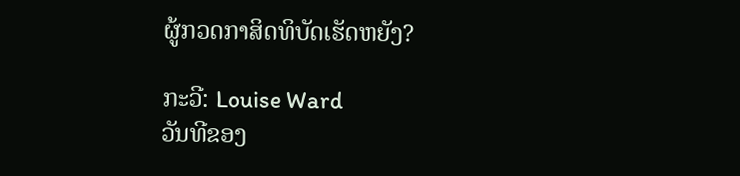ຜູ້ກວດກາສິດທິບັດເຮັດຫຍັງ?

ກະວີ: Louise Ward
ວັນທີຂອງ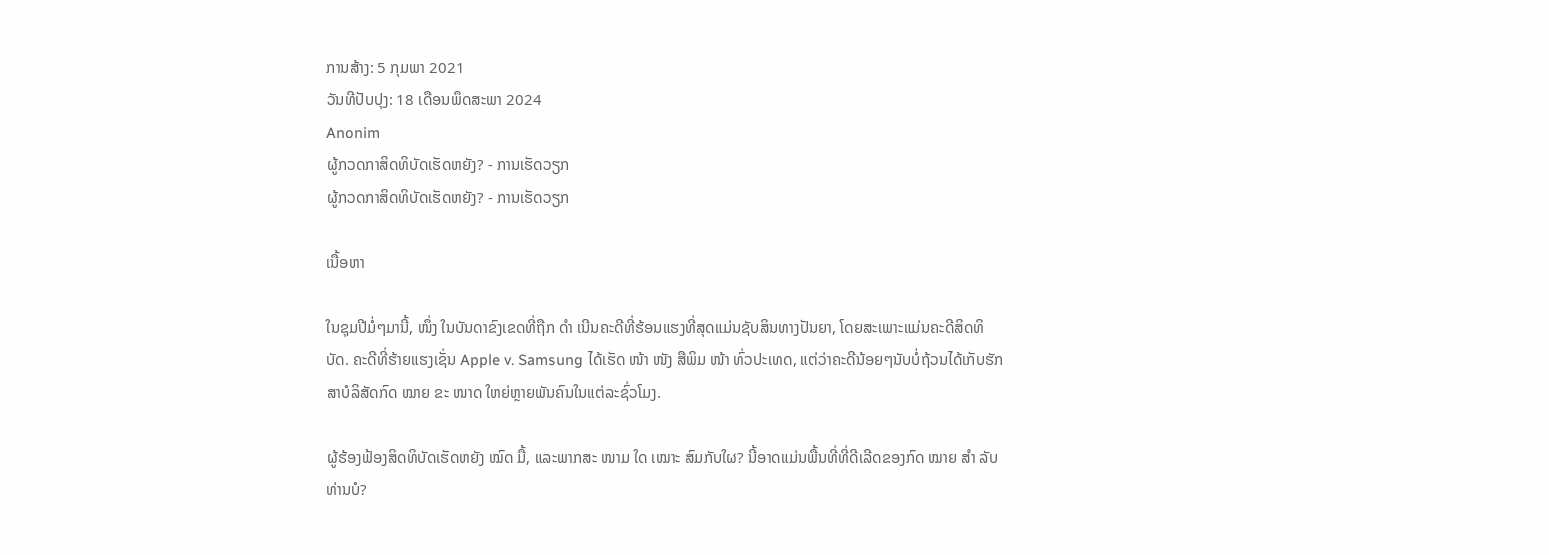ການສ້າງ: 5 ກຸມພາ 2021
ວັນທີປັບປຸງ: 18 ເດືອນພຶດສະພາ 2024
Anonim
ຜູ້ກວດກາສິດທິບັດເຮັດຫຍັງ? - ການເຮັດວຽກ
ຜູ້ກວດກາສິດທິບັດເຮັດຫຍັງ? - ການເຮັດວຽກ

ເນື້ອຫາ

ໃນຊຸມປີມໍ່ໆມານີ້, ໜຶ່ງ ໃນບັນດາຂົງເຂດທີ່ຖືກ ດຳ ເນີນຄະດີທີ່ຮ້ອນແຮງທີ່ສຸດແມ່ນຊັບສິນທາງປັນຍາ, ໂດຍສະເພາະແມ່ນຄະດີສິດທິບັດ. ຄະດີທີ່ຮ້າຍແຮງເຊັ່ນ Apple v. Samsung ໄດ້ເຮັດ ໜ້າ ໜັງ ສືພິມ ໜ້າ ທົ່ວປະເທດ, ແຕ່ວ່າຄະດີນ້ອຍໆນັບບໍ່ຖ້ວນໄດ້ເກັບຮັກສາບໍລິສັດກົດ ໝາຍ ຂະ ໜາດ ໃຫຍ່ຫຼາຍພັນຄົນໃນແຕ່ລະຊົ່ວໂມງ.

ຜູ້ຮ້ອງຟ້ອງສິດທິບັດເຮັດຫຍັງ ໝົດ ມື້, ແລະພາກສະ ໜາມ ໃດ ເໝາະ ສົມກັບໃຜ? ນີ້ອາດແມ່ນພື້ນທີ່ທີ່ດີເລີດຂອງກົດ ໝາຍ ສຳ ລັບທ່ານບໍ?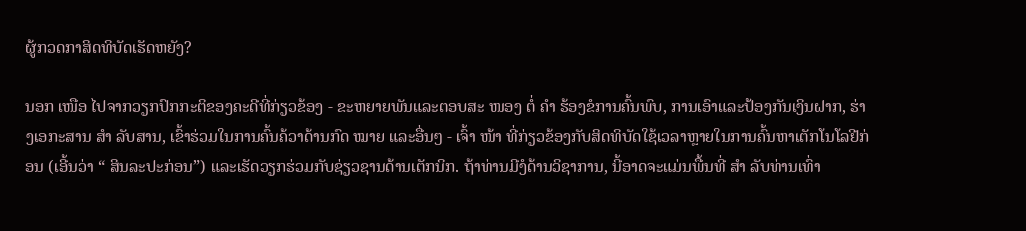ຜູ້ກວດກາສິດທິບັດເຮັດຫຍັງ?

ນອກ ເໜືອ ໄປຈາກວຽກປົກກະຕິຂອງຄະດີທີ່ກ່ຽວຂ້ອງ - ຂະຫຍາຍພັນແລະຕອບສະ ໜອງ ຕໍ່ ຄຳ ຮ້ອງຂໍການຄົ້ນພົບ, ການເອົາແລະປ້ອງກັນເງິນຝາກ, ຮ່າງເອກະສານ ສຳ ລັບສານ, ເຂົ້າຮ່ວມໃນການຄົ້ນຄ້ວາດ້ານກົດ ໝາຍ ແລະອື່ນໆ - ເຈົ້າ ໜ້າ ທີ່ກ່ຽວຂ້ອງກັບສິດທິບັດໃຊ້ເວລາຫຼາຍໃນການຄົ້ນຫາເຕັກໂນໂລຢີກ່ອນ (ເອີ້ນວ່າ “ ສິນລະປະກ່ອນ”) ແລະເຮັດວຽກຮ່ວມກັບຊ່ຽວຊານດ້ານເຕັກນິກ. ຖ້າທ່ານມີງໍດ້ານວິຊາການ, ນີ້ອາດຈະແມ່ນພື້ນທີ່ ສຳ ລັບທ່ານເທົ່າ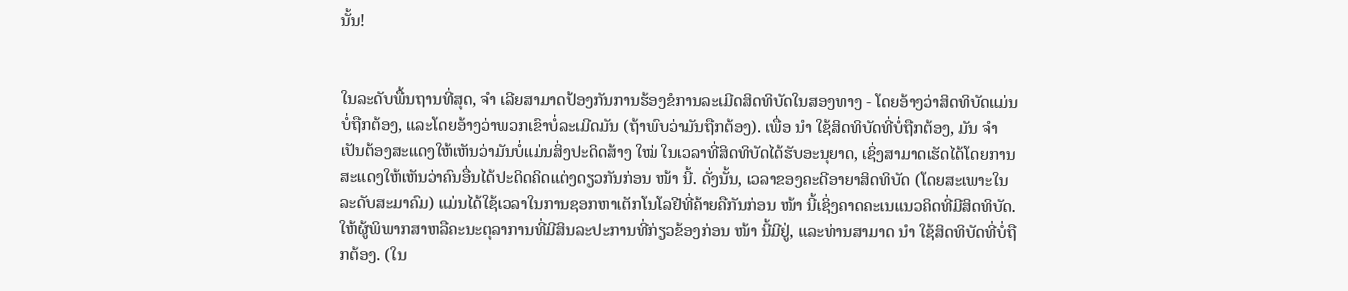ນັ້ນ!


ໃນລະດັບພື້ນຖານທີ່ສຸດ, ຈຳ ເລີຍສາມາດປ້ອງກັນການຮ້ອງຂໍການລະເມີດສິດທິບັດໃນສອງທາງ - ໂດຍອ້າງວ່າສິດທິບັດແມ່ນບໍ່ຖືກຕ້ອງ, ແລະໂດຍອ້າງວ່າພວກເຂົາບໍ່ລະເມີດມັນ (ຖ້າພົບວ່າມັນຖືກຕ້ອງ). ເພື່ອ ນຳ ໃຊ້ສິດທິບັດທີ່ບໍ່ຖືກຕ້ອງ, ມັນ ຈຳ ເປັນຕ້ອງສະແດງໃຫ້ເຫັນວ່າມັນບໍ່ແມ່ນສິ່ງປະດິດສ້າງ ໃໝ່ ໃນເວລາທີ່ສິດທິບັດໄດ້ຮັບອະນຸຍາດ, ເຊິ່ງສາມາດເຮັດໄດ້ໂດຍການສະແດງໃຫ້ເຫັນວ່າຄົນອື່ນໄດ້ປະດິດຄິດແຕ່ງດຽວກັນກ່ອນ ໜ້າ ນີ້. ດັ່ງນັ້ນ, ເວລາຂອງຄະດີອາຍາສິດທິບັດ (ໂດຍສະເພາະໃນລະດັບສະມາຄົມ) ແມ່ນໄດ້ໃຊ້ເວລາໃນການຊອກຫາເຕັກໂນໂລຢີທີ່ຄ້າຍຄືກັນກ່ອນ ໜ້າ ນີ້ເຊິ່ງຄາດຄະເນແນວຄິດທີ່ມີສິດທິບັດ. ໃຫ້ຜູ້ພິພາກສາຫລືຄະນະຕຸລາການທີ່ມີສິນລະປະການທີ່ກ່ຽວຂ້ອງກ່ອນ ໜ້າ ນີ້ມີຢູ່, ແລະທ່ານສາມາດ ນຳ ໃຊ້ສິດທິບັດທີ່ບໍ່ຖືກຕ້ອງ. (ໃນ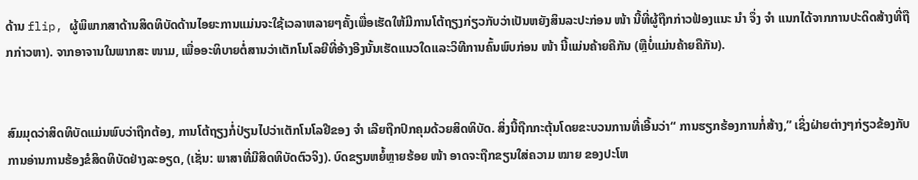ດ້ານ flip, ຜູ້ພິພາກສາດ້ານສິດທິບັດດ້ານໄອຍະການແມ່ນຈະໃຊ້ເວລາຫລາຍໆຄັ້ງເພື່ອເຮັດໃຫ້ມີການໂຕ້ຖຽງກ່ຽວກັບວ່າເປັນຫຍັງສິນລະປະກ່ອນ ໜ້າ ນີ້ທີ່ຜູ້ຖືກກ່າວຟ້ອງແນະ ນຳ ຈຶ່ງ ຈຳ ແນກໄດ້ຈາກການປະດິດສ້າງທີ່ຖືກກ່າວຫາ). ຈາກອາຈານໃນພາກສະ ໜາມ, ເພື່ອອະທິບາຍຕໍ່ສານວ່າເຕັກໂນໂລຍີທີ່ອ້າງອີງນັ້ນເຮັດແນວໃດແລະວິທີການຄົ້ນພົບກ່ອນ ໜ້າ ນີ້ແມ່ນຄ້າຍຄືກັນ (ຫຼືບໍ່ແມ່ນຄ້າຍຄືກັນ).


ສົມມຸດວ່າສິດທິບັດແມ່ນພົບວ່າຖືກຕ້ອງ, ການໂຕ້ຖຽງກໍ່ປ່ຽນໄປວ່າເຕັກໂນໂລຢີຂອງ ຈຳ ເລີຍຖືກປົກຄຸມດ້ວຍສິດທິບັດ. ສິ່ງນີ້ຖືກກະຕຸ້ນໂດຍຂະບວນການທີ່ເອີ້ນວ່າ“ ການຮຽກຮ້ອງການກໍ່ສ້າງ,” ເຊິ່ງຝ່າຍຕ່າງໆກ່ຽວຂ້ອງກັບການອ່ານການຮ້ອງຂໍສິດທິບັດຢ່າງລະອຽດ, (ເຊັ່ນ: ພາສາທີ່ມີສິດທິບັດຕົວຈິງ). ບົດຂຽນຫຍໍ້ຫຼາຍຮ້ອຍ ໜ້າ ອາດຈະຖືກຂຽນໃສ່ຄວາມ ໝາຍ ຂອງປະໂຫ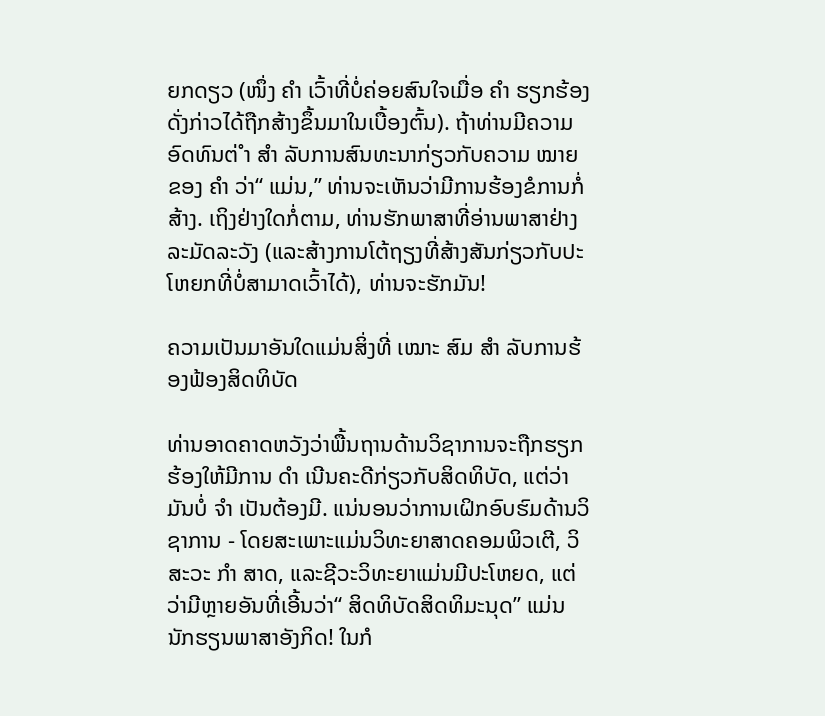ຍກດຽວ (ໜຶ່ງ ຄຳ ເວົ້າທີ່ບໍ່ຄ່ອຍສົນໃຈເມື່ອ ຄຳ ຮຽກຮ້ອງດັ່ງກ່າວໄດ້ຖືກສ້າງຂຶ້ນມາໃນເບື້ອງຕົ້ນ). ຖ້າທ່ານມີຄວາມອົດທົນຕ່ ຳ ສຳ ລັບການສົນທະນາກ່ຽວກັບຄວາມ ໝາຍ ຂອງ ຄຳ ວ່າ“ ແມ່ນ,” ທ່ານຈະເຫັນວ່າມີການຮ້ອງຂໍການກໍ່ສ້າງ. ເຖິງຢ່າງໃດກໍ່ຕາມ, ທ່ານຮັກພາສາທີ່ອ່ານພາສາຢ່າງລະມັດລະວັງ (ແລະສ້າງການໂຕ້ຖຽງທີ່ສ້າງສັນກ່ຽວກັບປະໂຫຍກທີ່ບໍ່ສາມາດເວົ້າໄດ້), ທ່ານຈະຮັກມັນ!

ຄວາມເປັນມາອັນໃດແມ່ນສິ່ງທີ່ ເໝາະ ສົມ ສຳ ລັບການຮ້ອງຟ້ອງສິດທິບັດ

ທ່ານອາດຄາດຫວັງວ່າພື້ນຖານດ້ານວິຊາການຈະຖືກຮຽກຮ້ອງໃຫ້ມີການ ດຳ ເນີນຄະດີກ່ຽວກັບສິດທິບັດ, ແຕ່ວ່າມັນບໍ່ ຈຳ ເປັນຕ້ອງມີ. ແນ່ນອນວ່າການເຝິກອົບຮົມດ້ານວິຊາການ - ໂດຍສະເພາະແມ່ນວິທະຍາສາດຄອມພິວເຕີ, ວິສະວະ ກຳ ສາດ, ແລະຊີວະວິທະຍາແມ່ນມີປະໂຫຍດ, ແຕ່ວ່າມີຫຼາຍອັນທີ່ເອີ້ນວ່າ“ ສິດທິບັດສິດທິມະນຸດ” ແມ່ນນັກຮຽນພາສາອັງກິດ! ໃນກໍ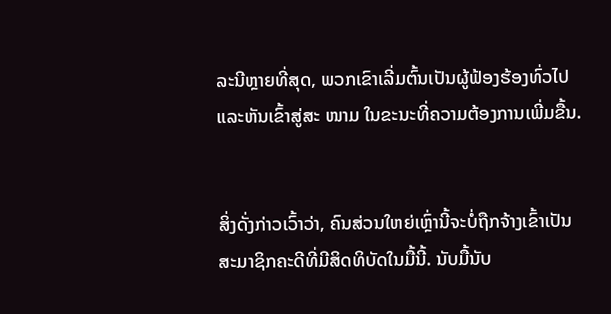ລະນີຫຼາຍທີ່ສຸດ, ພວກເຂົາເລີ່ມຕົ້ນເປັນຜູ້ຟ້ອງຮ້ອງທົ່ວໄປແລະຫັນເຂົ້າສູ່ສະ ໜາມ ໃນຂະນະທີ່ຄວາມຕ້ອງການເພີ່ມຂື້ນ.


ສິ່ງດັ່ງກ່າວເວົ້າວ່າ, ຄົນສ່ວນໃຫຍ່ເຫຼົ່ານີ້ຈະບໍ່ຖືກຈ້າງເຂົ້າເປັນສະມາຊິກຄະດີທີ່ມີສິດທິບັດໃນມື້ນີ້. ນັບມື້ນັບ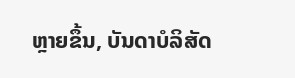ຫຼາຍຂຶ້ນ, ບັນດາບໍລິສັດ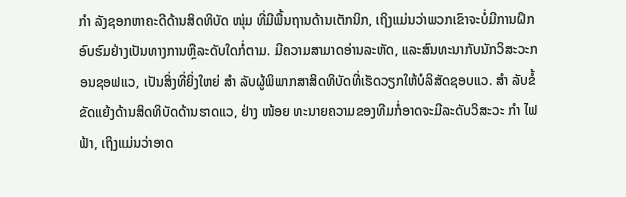ກຳ ລັງຊອກຫາຄະດີດ້ານສິດທິບັດ ໜຸ່ມ ທີ່ມີພື້ນຖານດ້ານເຕັກນິກ, ເຖິງແມ່ນວ່າພວກເຂົາຈະບໍ່ມີການຝຶກອົບຮົມຢ່າງເປັນທາງການຫຼືລະດັບໃດກໍ່ຕາມ. ມີຄວາມສາມາດອ່ານລະຫັດ, ແລະສົນທະນາກັບນັກວິສະວະກອນຊອຟແວ, ເປັນສິ່ງທີ່ຍິ່ງໃຫຍ່ ສຳ ລັບຜູ້ພິພາກສາສິດທິບັດທີ່ເຮັດວຽກໃຫ້ບໍລິສັດຊອບແວ. ສຳ ລັບຂໍ້ຂັດແຍ້ງດ້ານສິດທິບັດດ້ານຮາດແວ, ຢ່າງ ໜ້ອຍ ທະນາຍຄວາມຂອງທີມກໍ່ອາດຈະມີລະດັບວິສະວະ ກຳ ໄຟຟ້າ, ເຖິງແມ່ນວ່າອາດ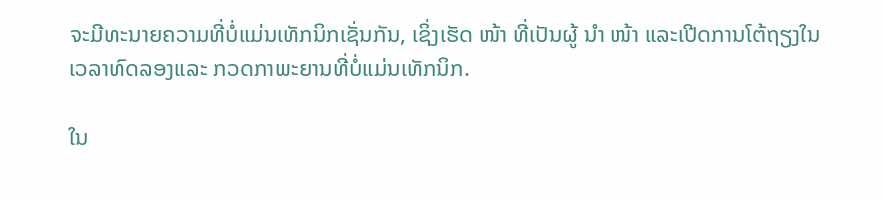ຈະມີທະນາຍຄວາມທີ່ບໍ່ແມ່ນເທັກນິກເຊັ່ນກັນ, ເຊິ່ງເຮັດ ໜ້າ ທີ່ເປັນຜູ້ ນຳ ໜ້າ ແລະເປີດການໂຕ້ຖຽງໃນເວລາທົດລອງແລະ ກວດກາພະຍານທີ່ບໍ່ແມ່ນເທັກນິກ.

ໃນ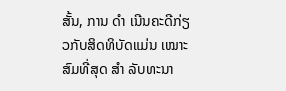ສັ້ນ, ການ ດຳ ເນີນຄະດີກ່ຽວກັບສິດທິບັດແມ່ນ ເໝາະ ສົມທີ່ສຸດ ສຳ ລັບທະນາ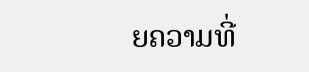ຍຄວາມທີ່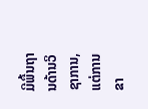ມີພື້ນຖານດ້ານວິຊາການ, ແຕ່ການຂາ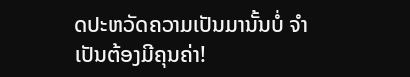ດປະຫວັດຄວາມເປັນມານັ້ນບໍ່ ຈຳ ເປັນຕ້ອງມີຄຸນຄ່າ!